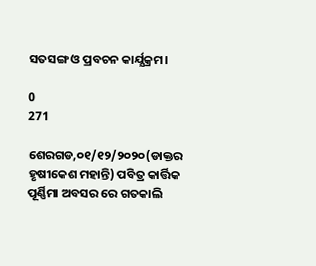ସତସଙ୍ଗ ଓ ପ୍ରବଚନ କାର୍ଯ୍ଯକ୍ରମ।

0
271

ଶେରଗଡ,୦୧/୧୨/୨୦୨୦(ଡାକ୍ତର ହୃଷୀକେଶ ମହାନ୍ତି) ପବିତ୍ର କାର୍ତ୍ତିକ ପୂର୍ଣ୍ଣିମା ଅବସର ରେ ଗତକାଲି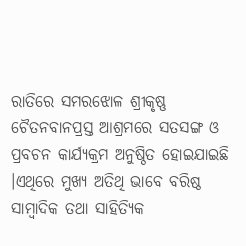ରାତିରେ ସମରଝୋଳ ଶ୍ରୀକୃଷ୍ଣ ଚୈତନବାନପ୍ରସ୍ତ ଆଶ୍ରମରେ ସତସଙ୍ଗ ଓ ପ୍ରବଚନ କାର୍ଯ୍ଯକ୍ରମ ଅନୁଷ୍ଠିତ ହୋଇଯାଇଛି ।ଏଥିରେ ମୁଖ୍ୟ ଅତିଥି ଭାବେ ବରିଷ୍ଠ ସାମ୍ବାଦିକ ତଥା ସାହିତ୍ୟିକ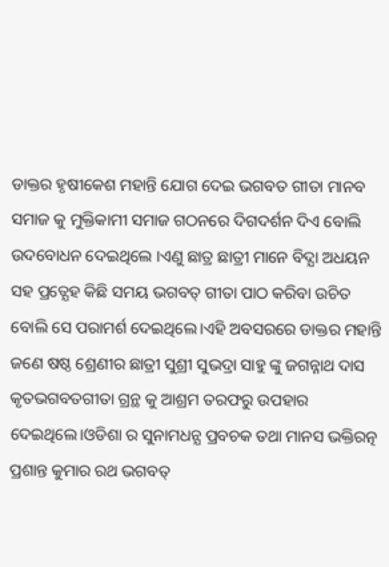ଡାକ୍ତର ହୃଷୀକେଶ ମହାନ୍ତି ଯୋଗ ଦେଇ ଭଗବତ ଗୀତା ମାନବ ସମାଜ କୁ ମୁକ୍ତିକାମୀ ସମାଜ ଗଠନରେ ଦିଗଦର୍ଶନ ଦିଏ ବୋଲି ଉଦବୋଧନ ଦେଇଥିଲେ ।ଏଣୁ ଛାତ୍ର ଛାତ୍ରୀ ମାନେ ବିଦ୍ଯା ଅଧୟନ ସହ ପ୍ରତ୍ଯେହ କିଛି ସମୟ ଭଗବତ୍ ଗୀତା ପାଠ କରିବା ଉଚିତ ବୋଲି ସେ ପରାମର୍ଶ ଦେଇଥିଲେ।ଏହି ଅବସରରେ ଡାକ୍ତର ମହାନ୍ତି ଜଣେ ଷଷ୍ଠ ଶ୍ରେଣୀର ଛାତ୍ରୀ ସୁଶ୍ରୀ ସୁଭଦ୍ରା ସାହୁ ଙ୍କୁ ଜଗନ୍ନାଥ ଦାସ କୃତଭଗବତଗୀତା ଗ୍ରନ୍ଥ କୁ ଆଶ୍ରମ ତରଫରୁ ଉପହାର ଦେଇଥିଲେ।ଓଡିଶା ର ସୁନାମଧନ୍ଯ ପ୍ରବଚକ ତଥା ମାନସ ଭକ୍ତିରତ୍ନ ପ୍ରଶାନ୍ତ କୁମାର ରଥ ଭଗବତ୍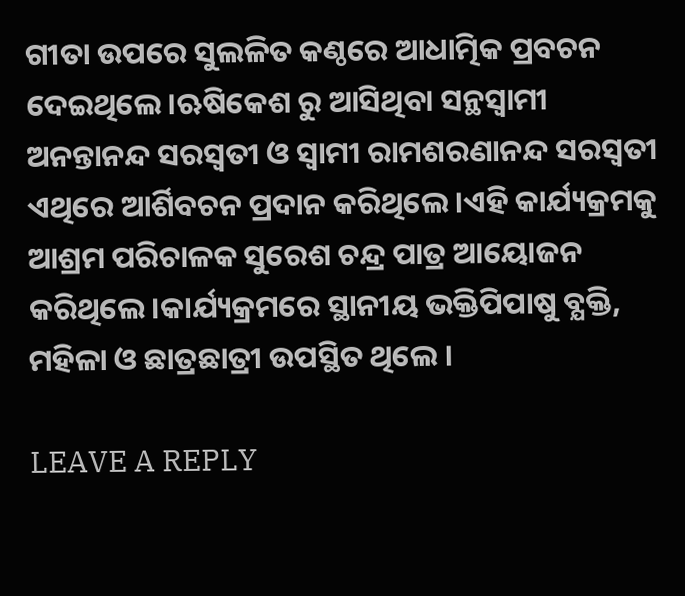ଗୀତା ଉପରେ ସୁଲଳିତ କଣ୍ଠରେ ଆଧାତ୍ମିକ ପ୍ରବଚନ ଦେଇଥିଲେ।ଋଷିକେଶ ରୁ ଆସିଥିବା ସନ୍ଥସ୍ୱାମୀ ଅନନ୍ତାନନ୍ଦ ସରସ୍ୱତୀ ଓ ସ୍ୱାମୀ ରାମଶରଣାନନ୍ଦ ସରସ୍ୱତୀ ଏଥିରେ ଆର୍ଶିବଚନ ପ୍ରଦାନ କରିଥିଲେ।ଏହି କାର୍ଯ୍ୟକ୍ରମକୁ ଆଶ୍ରମ ପରିଚାଳକ ସୁରେଶ ଚନ୍ଦ୍ର ପାତ୍ର ଆୟୋଜନ କରିଥିଲେ।କାର୍ଯ୍ୟକ୍ରମରେ ସ୍ଥାନୀୟ ଭକ୍ତିପିପାଷୁ ବ୍ଯକ୍ତି, ମହିଳା ଓ ଛାତ୍ରଛାତ୍ରୀ ଉପସ୍ଥିତ ଥିଲେ ।

LEAVE A REPLY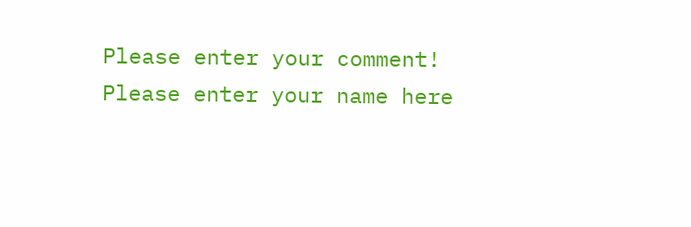Please enter your comment!
Please enter your name here